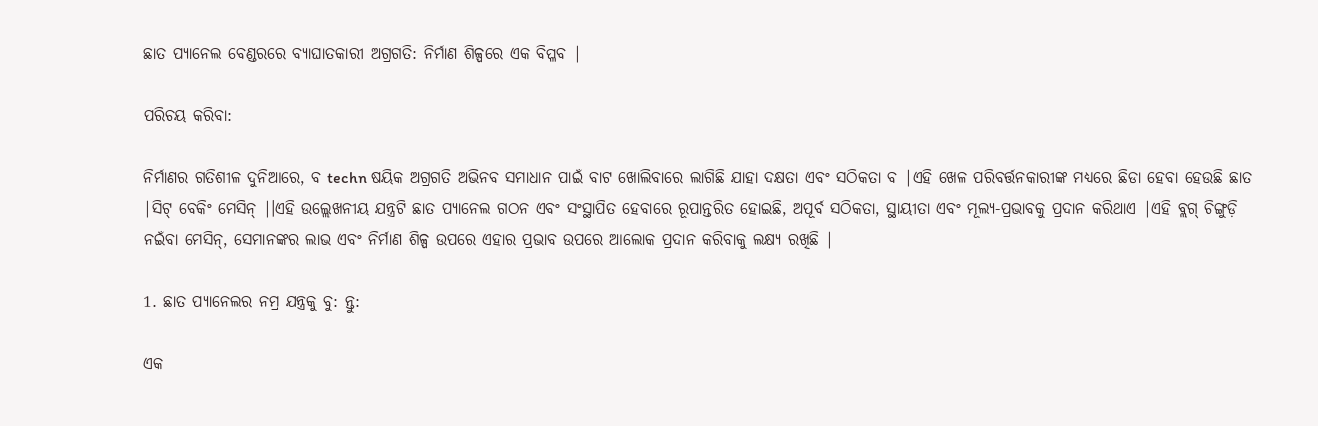ଛାତ ପ୍ୟାନେଲ ବେଣ୍ଡରରେ ବ୍ୟାଘାତକାରୀ ଅଗ୍ରଗତି: ନିର୍ମାଣ ଶିଳ୍ପରେ ଏକ ବିପ୍ଳବ |

ପରିଚୟ କରିବା:

ନିର୍ମାଣର ଗତିଶୀଳ ଦୁନିଆରେ, ବ techn ଷୟିକ ଅଗ୍ରଗତି ଅଭିନବ ସମାଧାନ ପାଇଁ ବାଟ ଖୋଲିବାରେ ଲାଗିଛି ଯାହା ଦକ୍ଷତା ଏବଂ ସଠିକତା ବ |ଏହି ଖେଳ ପରିବର୍ତ୍ତନକାରୀଙ୍କ ମଧ୍ୟରେ ଛିଡା ହେବା ହେଉଛି ଛାତ |ସିଟ୍ ବେକିଂ ମେସିନ୍ |।ଏହି ଉଲ୍ଲେଖନୀୟ ଯନ୍ତ୍ରଟି ଛାତ ପ୍ୟାନେଲ ଗଠନ ଏବଂ ସଂସ୍ଥାପିତ ହେବାରେ ରୂପାନ୍ତରିତ ହୋଇଛି, ଅପୂର୍ବ ସଠିକତା, ସ୍ଥାୟୀତା ଏବଂ ମୂଲ୍ୟ-ପ୍ରଭାବକୁ ପ୍ରଦାନ କରିଥାଏ |ଏହି ବ୍ଲଗ୍ ଚିଙ୍ଗୁଡ଼ି ନଇଁବା ମେସିନ୍, ସେମାନଙ୍କର ଲାଭ ଏବଂ ନିର୍ମାଣ ଶିଳ୍ପ ଉପରେ ଏହାର ପ୍ରଭାବ ଉପରେ ଆଲୋକ ପ୍ରଦାନ କରିବାକୁ ଲକ୍ଷ୍ୟ ରଖିଛି |

1. ଛାତ ପ୍ୟାନେଲର ନମ୍ର ଯନ୍ତ୍ରକୁ ବୁ: ନ୍ତୁ:

ଏକ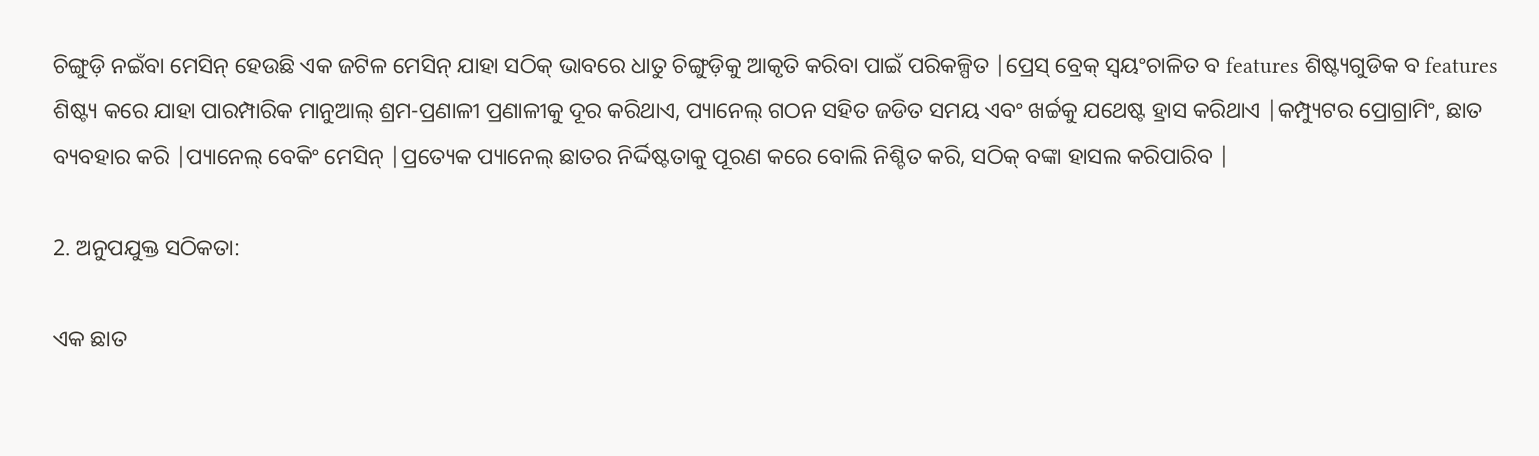ଚିଙ୍ଗୁଡ଼ି ନଇଁବା ମେସିନ୍ ହେଉଛି ଏକ ଜଟିଳ ମେସିନ୍ ଯାହା ସଠିକ୍ ଭାବରେ ଧାତୁ ଚିଙ୍ଗୁଡ଼ିକୁ ଆକୃତି କରିବା ପାଇଁ ପରିକଳ୍ପିତ |ପ୍ରେସ୍ ବ୍ରେକ୍ ସ୍ୱୟଂଚାଳିତ ବ features ଶିଷ୍ଟ୍ୟଗୁଡିକ ବ features ଶିଷ୍ଟ୍ୟ କରେ ଯାହା ପାରମ୍ପାରିକ ମାନୁଆଲ୍ ଶ୍ରମ-ପ୍ରଣାଳୀ ପ୍ରଣାଳୀକୁ ଦୂର କରିଥାଏ, ପ୍ୟାନେଲ୍ ଗଠନ ସହିତ ଜଡିତ ସମୟ ଏବଂ ଖର୍ଚ୍ଚକୁ ଯଥେଷ୍ଟ ହ୍ରାସ କରିଥାଏ |କମ୍ପ୍ୟୁଟର ପ୍ରୋଗ୍ରାମିଂ, ଛାତ ବ୍ୟବହାର କରି |ପ୍ୟାନେଲ୍ ବେକିଂ ମେସିନ୍ |ପ୍ରତ୍ୟେକ ପ୍ୟାନେଲ୍ ଛାତର ନିର୍ଦ୍ଦିଷ୍ଟତାକୁ ପୂରଣ କରେ ବୋଲି ନିଶ୍ଚିତ କରି, ସଠିକ୍ ବଙ୍କା ହାସଲ କରିପାରିବ |

2. ଅନୁପଯୁକ୍ତ ସଠିକତା:

ଏକ ଛାତ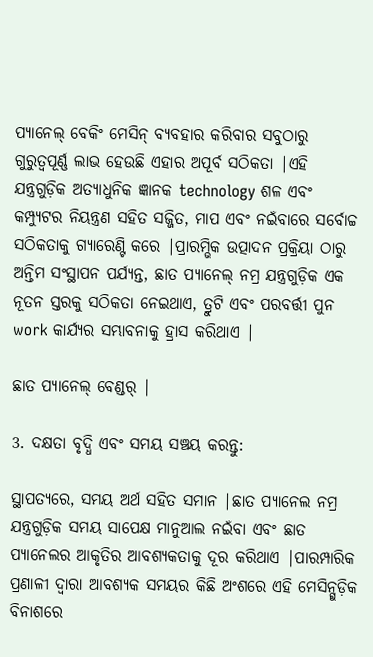ପ୍ୟାନେଲ୍ ବେକିଂ ମେସିନ୍ ବ୍ୟବହାର କରିବାର ସବୁଠାରୁ ଗୁରୁତ୍ୱପୂର୍ଣ୍ଣ ଲାଭ ହେଉଛି ଏହାର ଅପୂର୍ବ ସଠିକତା |ଏହି ଯନ୍ତ୍ରଗୁଡ଼ିକ ଅତ୍ୟାଧୁନିକ ଜ୍ଞାନକ technology ଶଳ ଏବଂ କମ୍ପ୍ୟୁଟର ନିୟନ୍ତ୍ରଣ ସହିତ ସଜ୍ଜିତ, ମାପ ଏବଂ ନଇଁବାରେ ସର୍ବୋଚ୍ଚ ସଠିକତାକୁ ଗ୍ୟାରେଣ୍ଟି କରେ |ପ୍ରାରମ୍ଭିକ ଉତ୍ପାଦନ ପ୍ରକ୍ରିୟା ଠାରୁ ଅନ୍ତିମ ସଂସ୍ଥାପନ ପର୍ଯ୍ୟନ୍ତ, ଛାତ ପ୍ୟାନେଲ୍ ନମ୍ର ଯନ୍ତ୍ରଗୁଡ଼ିକ ଏକ ନୂତନ ସ୍ତରକୁ ସଠିକତା ନେଇଥାଏ, ତ୍ରୁଟି ଏବଂ ପରବର୍ତ୍ତୀ ପୁନ work କାର୍ଯ୍ୟର ସମ୍ଭାବନାକୁ ହ୍ରାସ କରିଥାଏ |

ଛାତ ପ୍ୟାନେଲ୍ ବେଣ୍ଡର୍ |

3. ଦକ୍ଷତା ବୃଦ୍ଧି ଏବଂ ସମୟ ସଞ୍ଚୟ କରନ୍ତୁ:

ସ୍ଥାପତ୍ୟରେ, ସମୟ ଅର୍ଥ ସହିତ ସମାନ |ଛାତ ପ୍ୟାନେଲ ନମ୍ର ଯନ୍ତ୍ରଗୁଡ଼ିକ ସମୟ ସାପେକ୍ଷ ମାନୁଆଲ ନଇଁବା ଏବଂ ଛାତ ପ୍ୟାନେଲର ଆକୃତିର ଆବଶ୍ୟକତାକୁ ଦୂର କରିଥାଏ |ପାରମ୍ପାରିକ ପ୍ରଣାଳୀ ଦ୍ୱାରା ଆବଶ୍ୟକ ସମୟର କିଛି ଅଂଶରେ ଏହି ମେସିନ୍ଗୁଡ଼ିକ ବିନାଶରେ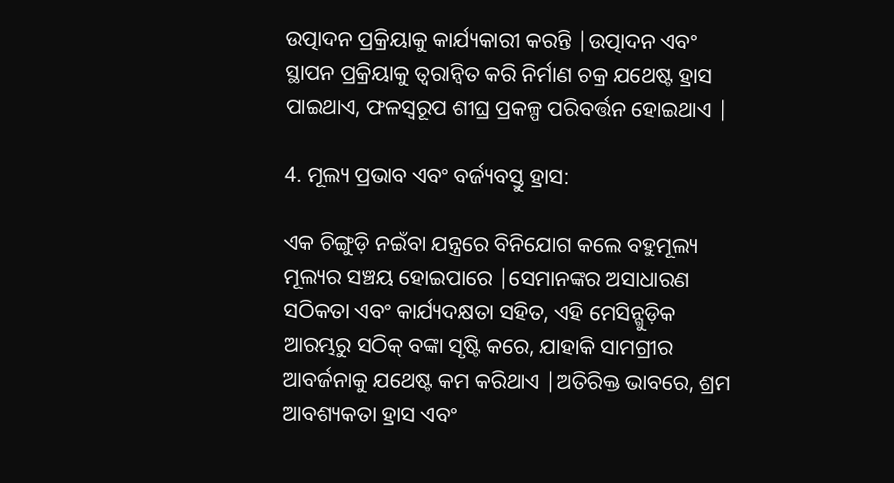ଉତ୍ପାଦନ ପ୍ରକ୍ରିୟାକୁ କାର୍ଯ୍ୟକାରୀ କରନ୍ତି |ଉତ୍ପାଦନ ଏବଂ ସ୍ଥାପନ ପ୍ରକ୍ରିୟାକୁ ତ୍ୱରାନ୍ୱିତ କରି ନିର୍ମାଣ ଚକ୍ର ଯଥେଷ୍ଟ ହ୍ରାସ ପାଇଥାଏ, ଫଳସ୍ୱରୂପ ଶୀଘ୍ର ପ୍ରକଳ୍ପ ପରିବର୍ତ୍ତନ ହୋଇଥାଏ |

4. ମୂଲ୍ୟ ପ୍ରଭାବ ଏବଂ ବର୍ଜ୍ୟବସ୍ତୁ ହ୍ରାସ:

ଏକ ଚିଙ୍ଗୁଡ଼ି ନଇଁବା ଯନ୍ତ୍ରରେ ବିନିଯୋଗ କଲେ ବହୁମୂଲ୍ୟ ମୂଲ୍ୟର ସଞ୍ଚୟ ହୋଇପାରେ |ସେମାନଙ୍କର ଅସାଧାରଣ ସଠିକତା ଏବଂ କାର୍ଯ୍ୟଦକ୍ଷତା ସହିତ, ଏହି ମେସିନ୍ଗୁଡ଼ିକ ଆରମ୍ଭରୁ ସଠିକ୍ ବଙ୍କା ସୃଷ୍ଟି କରେ, ଯାହାକି ସାମଗ୍ରୀର ଆବର୍ଜନାକୁ ଯଥେଷ୍ଟ କମ କରିଥାଏ |ଅତିରିକ୍ତ ଭାବରେ, ଶ୍ରମ ଆବଶ୍ୟକତା ହ୍ରାସ ଏବଂ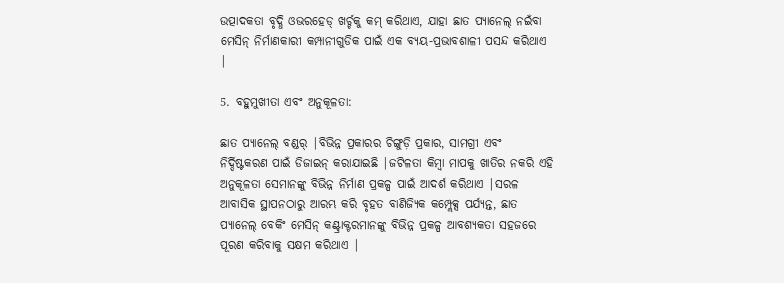ଉତ୍ପାଦକତା ବୃଦ୍ଧି ଓଭରହେଡ୍ ଖର୍ଚ୍ଚକୁ କମ୍ କରିଥାଏ, ଯାହା ଛାତ ପ୍ୟାନେଲ୍ ନଇଁବା ମେସିନ୍ ନିର୍ମାଣକାରୀ କମ୍ପାନୀଗୁଡିକ ପାଇଁ ଏକ ବ୍ୟୟ-ପ୍ରଭାବଶାଳୀ ପସନ୍ଦ କରିଥାଏ |

5. ବହୁମୁଖୀତା ଏବଂ ଅନୁକୂଳତା:

ଛାତ ପ୍ୟାନେଲ୍ ବଣ୍ଡର୍ |ବିଭିନ୍ନ ପ୍ରକାରର ଚିଙ୍ଗୁଡ଼ି ପ୍ରକାର, ସାମଗ୍ରୀ ଏବଂ ନିର୍ଦ୍ଦିଷ୍ଟକରଣ ପାଇଁ ଡିଜାଇନ୍ କରାଯାଇଛି |ଜଟିଳତା କିମ୍ବା ମାପକୁ ଖାତିର ନକରି ଏହି ଅନୁକୂଳତା ସେମାନଙ୍କୁ ବିଭିନ୍ନ ନିର୍ମାଣ ପ୍ରକଳ୍ପ ପାଇଁ ଆଦର୍ଶ କରିଥାଏ |ସରଳ ଆବାସିକ ସ୍ଥାପନଠାରୁ ଆରମ୍ଭ କରି ବୃହତ ବାଣିଜ୍ୟିକ କମ୍ପ୍ଲେକ୍ସ ପର୍ଯ୍ୟନ୍ତ, ଛାତ ପ୍ୟାନେଲ୍ ବେକିଂ ମେସିନ୍ କଣ୍ଟ୍ରାକ୍ଟରମାନଙ୍କୁ ବିଭିନ୍ନ ପ୍ରକଳ୍ପ ଆବଶ୍ୟକତା ସହଜରେ ପୂରଣ କରିବାକୁ ସକ୍ଷମ କରିଥାଏ |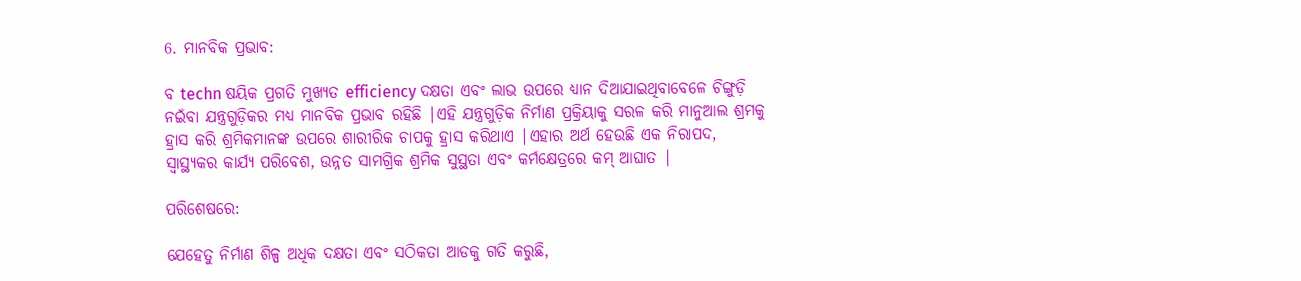6. ମାନବିକ ପ୍ରଭାବ:

ବ techn ଷୟିକ ପ୍ରଗତି ମୁଖ୍ୟତ efficiency ଦକ୍ଷତା ଏବଂ ଲାଭ ଉପରେ ଧ୍ୟାନ ଦିଆଯାଇଥିବାବେଳେ ଚିଙ୍ଗୁଡ଼ି ନଇଁବା ଯନ୍ତ୍ରଗୁଡ଼ିକର ମଧ୍ୟ ମାନବିକ ପ୍ରଭାବ ରହିଛି |ଏହି ଯନ୍ତ୍ରଗୁଡ଼ିକ ନିର୍ମାଣ ପ୍ରକ୍ରିୟାକୁ ସରଳ କରି ମାନୁଆଲ ଶ୍ରମକୁ ହ୍ରାସ କରି ଶ୍ରମିକମାନଙ୍କ ଉପରେ ଶାରୀରିକ ଚାପକୁ ହ୍ରାସ କରିଥାଏ |ଏହାର ଅର୍ଥ ହେଉଛି ଏକ ନିରାପଦ, ସ୍ୱାସ୍ଥ୍ୟକର କାର୍ଯ୍ୟ ପରିବେଶ, ଉନ୍ନତ ସାମଗ୍ରିକ ଶ୍ରମିକ ସୁସ୍ଥତା ଏବଂ କର୍ମକ୍ଷେତ୍ରରେ କମ୍ ଆଘାତ |

ପରିଶେଷରେ:

ଯେହେତୁ ନିର୍ମାଣ ଶିଳ୍ପ ଅଧିକ ଦକ୍ଷତା ଏବଂ ସଠିକତା ଆଡକୁ ଗତି କରୁଛି,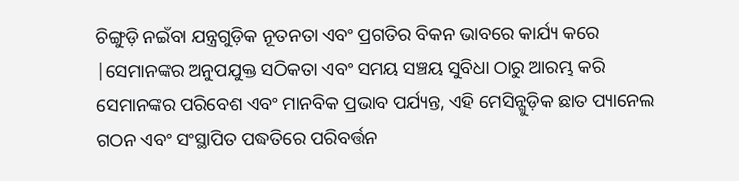ଚିଙ୍ଗୁଡ଼ି ନଇଁବା ଯନ୍ତ୍ରଗୁଡ଼ିକ ନୂତନତା ଏବଂ ପ୍ରଗତିର ବିକନ ଭାବରେ କାର୍ଯ୍ୟ କରେ |ସେମାନଙ୍କର ଅନୁପଯୁକ୍ତ ସଠିକତା ଏବଂ ସମୟ ସଞ୍ଚୟ ସୁବିଧା ଠାରୁ ଆରମ୍ଭ କରି ସେମାନଙ୍କର ପରିବେଶ ଏବଂ ମାନବିକ ପ୍ରଭାବ ପର୍ଯ୍ୟନ୍ତ, ଏହି ମେସିନ୍ଗୁଡ଼ିକ ଛାତ ପ୍ୟାନେଲ ଗଠନ ଏବଂ ସଂସ୍ଥାପିତ ପଦ୍ଧତିରେ ପରିବର୍ତ୍ତନ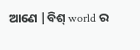ଆଣେ |ବିଶ୍ world ର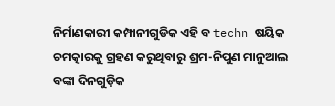ନିର୍ମାଣକାରୀ କମ୍ପାନୀଗୁଡିକ ଏହି ବ techn ଷୟିକ ଚମତ୍କାରକୁ ଗ୍ରହଣ କରୁଥିବାରୁ ଶ୍ରମ-ନିପୁଣ ମାନୁଆଲ ବଙ୍କା ଦିନଗୁଡ଼ିକ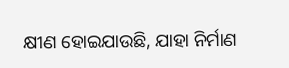କ୍ଷୀଣ ହୋଇଯାଉଛି, ଯାହା ନିର୍ମାଣ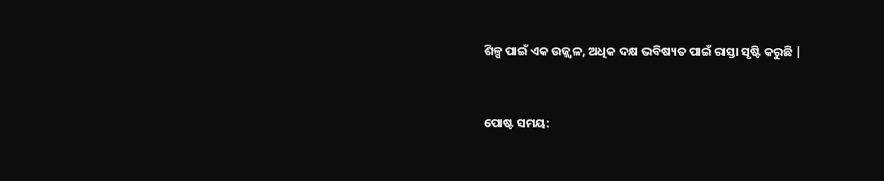ଶିଳ୍ପ ପାଇଁ ଏକ ଉଜ୍ଜ୍ୱଳ, ଅଧିକ ଦକ୍ଷ ଭବିଷ୍ୟତ ପାଇଁ ରାସ୍ତା ସୃଷ୍ଟି କରୁଛି |


ପୋଷ୍ଟ ସମୟ: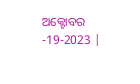ଅକ୍ଟୋବର -19-2023 |